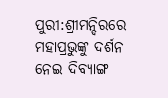ପୁରୀ:ଶ୍ରୀମନ୍ଦିରରେ ମହାପ୍ରଭୁଙ୍କୁ ଦର୍ଶନ ନେଇ ଦିବ୍ୟାଙ୍ଗ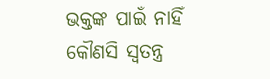ଭକ୍ତଙ୍କ ପାଇଁ ନାହିଁ କୌଣସି ସ୍ଵତନ୍ତ୍ର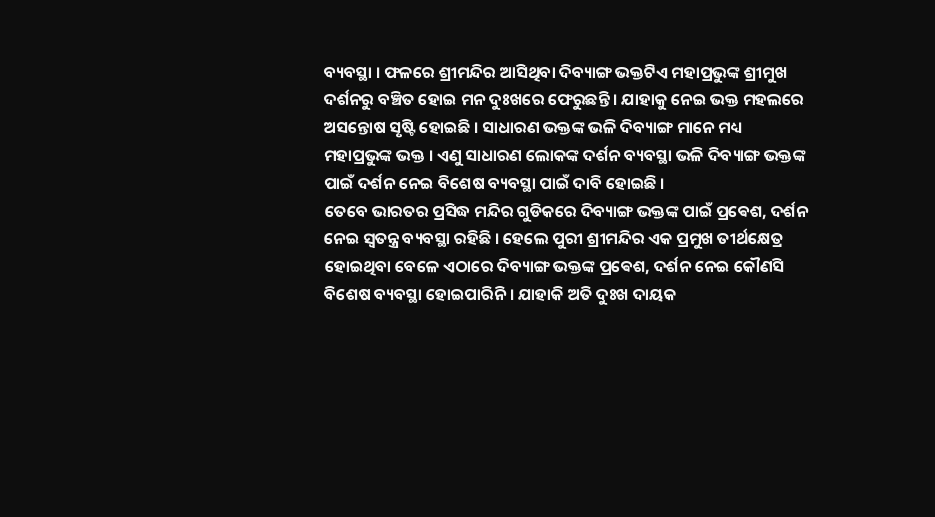ବ୍ୟବସ୍ଥା । ଫଳରେ ଶ୍ରୀମନ୍ଦିର ଆସିଥିବା ଦିବ୍ୟାଙ୍ଗ ଭକ୍ତଟିଏ ମହାପ୍ରଭୁଙ୍କ ଶ୍ରୀମୁଖ ଦର୍ଶନରୁ ବଞ୍ଚିତ ହୋଇ ମନ ଦୁଃଖରେ ଫେରୁଛନ୍ତି । ଯାହାକୁ ନେଇ ଭକ୍ତ ମହଲରେ ଅସନ୍ତୋଷ ସୃଷ୍ଟି ହୋଇଛି । ସାଧାରଣ ଭକ୍ତଙ୍କ ଭଳି ଦିବ୍ୟାଙ୍ଗ ମାନେ ମଧ୍ୟ ମହାପ୍ରଭୁଙ୍କ ଭକ୍ତ । ଏଣୁ ସାଧାରଣ ଲୋକଙ୍କ ଦର୍ଶନ ବ୍ୟବସ୍ଥା ଭଳି ଦିବ୍ୟାଙ୍ଗ ଭକ୍ତଙ୍କ ପାଇଁ ଦର୍ଶନ ନେଇ ବିଶେଷ ବ୍ୟବସ୍ଥା ପାଇଁ ଦାବି ହୋଇଛି ।
ତେବେ ଭାରତର ପ୍ରସିଦ୍ଧ ମନ୍ଦିର ଗୁଡିକରେ ଦିବ୍ୟାଙ୍ଗ ଭକ୍ତଙ୍କ ପାଇଁ ପ୍ରଵେଶ, ଦର୍ଶନ ନେଇ ସ୍ଵତନ୍ତ୍ର ବ୍ୟବସ୍ଥା ରହିଛି । ହେଲେ ପୁରୀ ଶ୍ରୀମନ୍ଦିର ଏକ ପ୍ରମୁଖ ତୀର୍ଥକ୍ଷେତ୍ର ହୋଇଥିବା ବେଳେ ଏଠାରେ ଦିବ୍ୟାଙ୍ଗ ଭକ୍ତଙ୍କ ପ୍ରଵେଶ, ଦର୍ଶନ ନେଇ କୌଣସି ବିଶେଷ ବ୍ୟବସ୍ଥା ହୋଇପାରିନି । ଯାହାକି ଅତି ଦୁଃଖ ଦାୟକ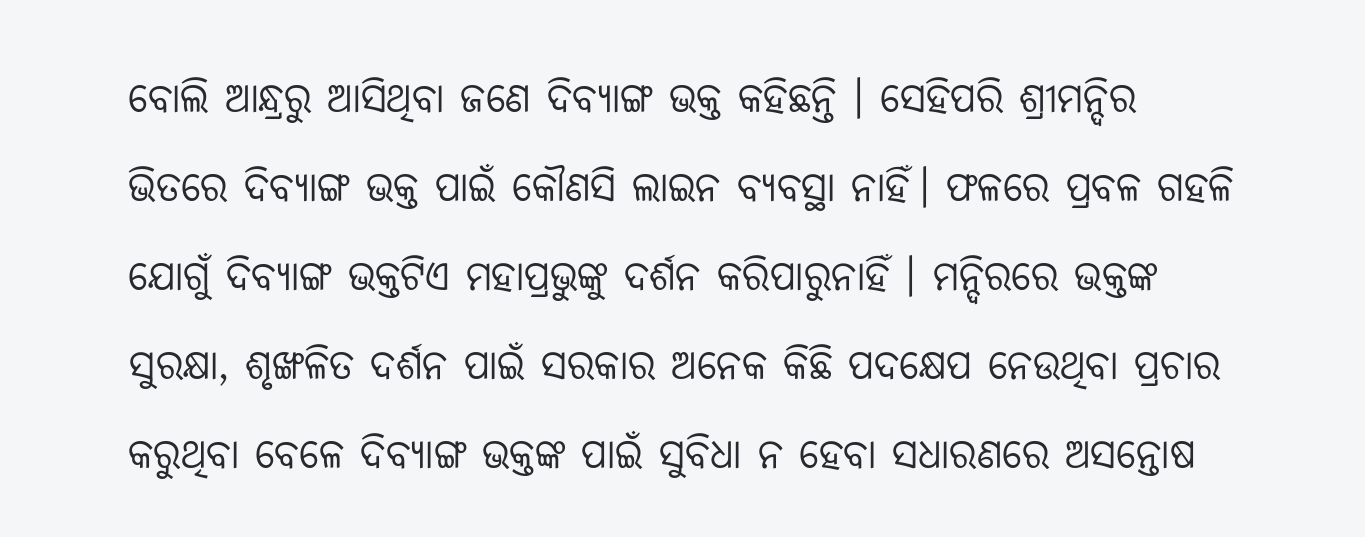ବୋଲି ଆନ୍ଧ୍ରରୁ ଆସିଥିବା ଜଣେ ଦିବ୍ୟାଙ୍ଗ ଭକ୍ତ କହିଛନ୍ତି । ସେହିପରି ଶ୍ରୀମନ୍ଦିର ଭିତରେ ଦିବ୍ୟାଙ୍ଗ ଭକ୍ତ ପାଇଁ କୌଣସି ଲାଇନ ବ୍ୟବସ୍ଥା ନାହିଁ। ଫଳରେ ପ୍ରବଳ ଗହଳି ଯୋଗୁଁ ଦିବ୍ୟାଙ୍ଗ ଭକ୍ତଟିଏ ମହାପ୍ରଭୁଙ୍କୁ ଦର୍ଶନ କରିପାରୁନାହିଁ । ମନ୍ଦିରରେ ଭକ୍ତଙ୍କ ସୁରକ୍ଷା, ଶୃଙ୍ଖଳିତ ଦର୍ଶନ ପାଇଁ ସରକାର ଅନେକ କିଛି ପଦକ୍ଷେପ ନେଉଥିବା ପ୍ରଚାର କରୁଥିବା ବେଳେ ଦିବ୍ୟାଙ୍ଗ ଭକ୍ତଙ୍କ ପାଇଁ ସୁବିଧା ନ ହେବା ସଧାରଣରେ ଅସନ୍ତୋଷ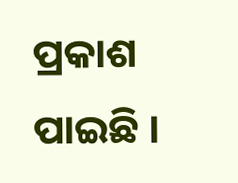ପ୍ରକାଶ ପାଇଛି ।